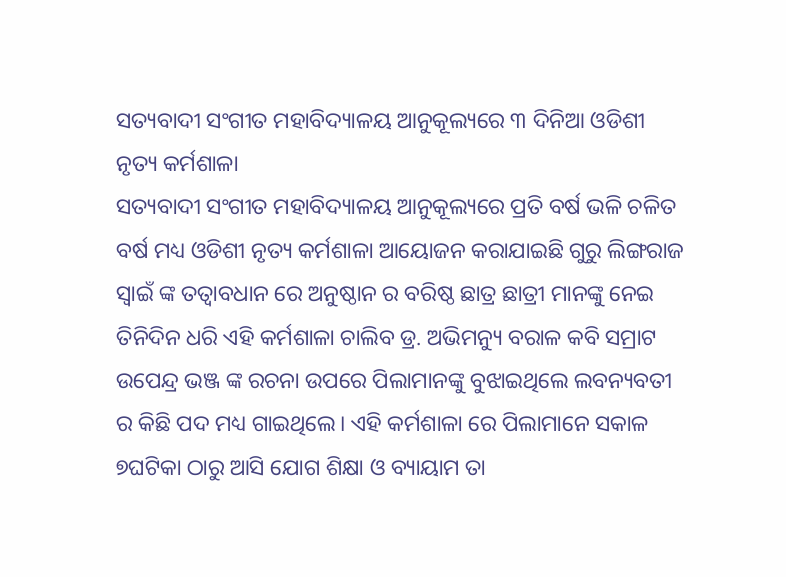ସତ୍ୟବାଦୀ ସଂଗୀତ ମହାବିଦ୍ୟାଳୟ ଆନୁକୂଲ୍ୟରେ ୩ ଦିନିଆ ଓଡିଶୀ ନୃତ୍ୟ କର୍ମଶାଳା
ସତ୍ୟବାଦୀ ସଂଗୀତ ମହାବିଦ୍ୟାଳୟ ଆନୁକୂଲ୍ୟରେ ପ୍ରତି ବର୍ଷ ଭଳି ଚଳିତ ବର୍ଷ ମଧ୍ୟ ଓଡିଶୀ ନୃତ୍ୟ କର୍ମଶାଳା ଆୟୋଜନ କରାଯାଇଛି ଗୁରୁ ଲିଙ୍ଗରାଜ ସ୍ବାଇଁ ଙ୍କ ତତ୍ୱାବଧାନ ରେ ଅନୁଷ୍ଠାନ ର ବରିଷ୍ଠ ଛାତ୍ର ଛାତ୍ରୀ ମାନଙ୍କୁ ନେଇ ତିନିଦିନ ଧରି ଏହି କର୍ମଶାଳା ଚାଲିବ ଡ୍ର. ଅଭିମନ୍ୟୁ ବରାଳ କବି ସମ୍ରାଟ ଉପେନ୍ଦ୍ର ଭଞ୍ଜ ଙ୍କ ରଚନା ଉପରେ ପିଲାମାନଙ୍କୁ ବୁଝାଇଥିଲେ ଲବନ୍ୟବତୀ ର କିଛି ପଦ ମଧ୍ୟ ଗାଇଥିଲେ। ଏହି କର୍ମଶାଳା ରେ ପିଲାମାନେ ସକାଳ ୭ଘଟିକା ଠାରୁ ଆସି ଯୋଗ ଶିକ୍ଷା ଓ ବ୍ୟାୟାମ ତା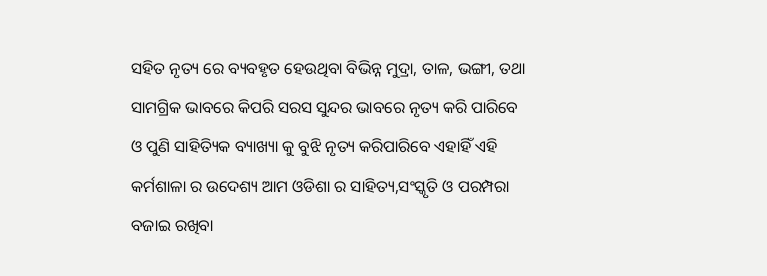ସହିତ ନୃତ୍ୟ ରେ ବ୍ୟବହୃତ ହେଉଥିବା ବିଭିନ୍ନ ମୁଦ୍ରା, ତାଳ, ଭଙ୍ଗୀ, ତଥା ସାମଗ୍ରିକ ଭାବରେ କିପରି ସରସ ସୁନ୍ଦର ଭାବରେ ନୃତ୍ୟ କରି ପାରିବେ ଓ ପୁଣି ସାହିତ୍ୟିକ ବ୍ୟାଖ୍ୟା କୁ ବୁଝି ନୃତ୍ୟ କରିପାରିବେ ଏହାହିଁ ଏହି କର୍ମଶାଳା ର ଉଦେଶ୍ୟ ଆମ ଓଡିଶା ର ସାହିତ୍ୟ,ସଂସ୍କୃତି ଓ ପରମ୍ପରା ବଜାଇ ରଖିବା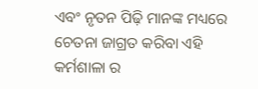ଏବଂ ନୃତନ ପିଢ଼ି ମାନଙ୍କ ମଧ୍ୟରେ ଚେତନା ଜାଗ୍ରତ କରିବା ଏହି କର୍ମଶାଳା ର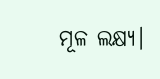ମୂଳ ଲକ୍ଷ୍ୟ।